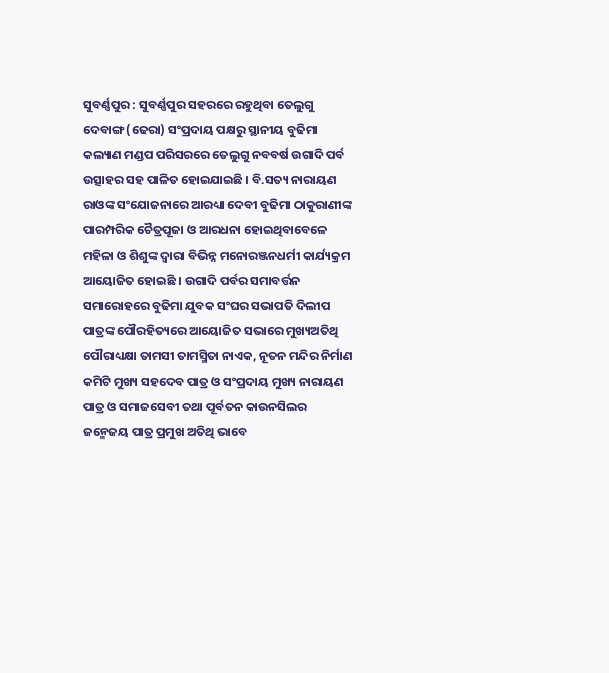ସୁବର୍ଣ୍ଣପୁର : ସୁବର୍ଣ୍ଣପୁର ସହରରେ ରହୁଥିବା ତେଲୁଗୁ ଦେବାଙ୍ଗ (ଢେରା) ସଂପ୍ରଦାୟ ପକ୍ଷରୁ ସ୍ଥାନୀୟ ବୁଢିମା କଲ୍ୟାଣ ମଣ୍ଡପ ପରିସରରେ ତେଲୁଗୁ ନବବର୍ଷ ଉଗାଦି ପର୍ବ ଉତ୍ସାହର ସହ ପାଳିତ ହୋଇଯାଇଛି । ବି.ସତ୍ୟ ନାରାୟଣ ରାଓଙ୍କ ସଂଯୋଜନାରେ ଆରଧ୍ୟା ଦେବୀ ବୁଢିମା ଠାକୁରାଣୀଙ୍କ ପାରମ୍ପରିକ ଚୈତ୍ରପୂଜା ଓ ଆରଧନା ହୋଇଥିବାବେଳେ ମହିଳା ଓ ଶିଶୁଙ୍କ ଦ୍ୱାରା ବିଭିନ୍ନ ମନୋରଞ୍ଜନଧର୍ମୀ କାର୍ଯ୍ୟକ୍ରମ ଆୟୋଜିତ ହୋଇଛି । ଉଗାଦି ପର୍ବର ସମାବର୍ତ୍ତନ ସମାରୋହରେ ବୁଢିମା ଯୁବକ ସଂଘର ସଭାପତି ଦିଲୀପ ପାତ୍ରଙ୍କ ପୌରହିତ୍ୟରେ ଆୟୋଜିତ ସଭାରେ ମୁଖ୍ୟଅତିଥି ପୌରାଧ୍ୟକ୍ଷା ତାମସୀ ତାମସ୍ମିତା ନାଏକ, ନୂତନ ମନ୍ଦିର ନିର୍ମାଣ କମିଟି ମୁଖ୍ୟ ସହଦେବ ପାତ୍ର ଓ ସଂପ୍ରଦାୟ ମୁଖ୍ୟ ନାରାୟଣ ପାତ୍ର ଓ ସମାଜସେବୀ ତଥା ପୂର୍ବତନ କାଉନସିଲର ଜନ୍ମେଜୟ ପାତ୍ର ପ୍ରମୁଖ ଅତିଥି ଭାବେ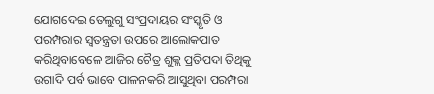ଯୋଗଦେଇ ତେଲୁଗୁ ସଂପ୍ରଦାୟର ସଂସ୍କୃତି ଓ ପରମ୍ପରାର ସ୍ୱତନ୍ତ୍ରତା ଉପରେ ଆଲୋକପାତ କରିଥିବାବେଳେ ଆଜିର ଚୈତ୍ର ଶୁକ୍ଲ ପ୍ରତିପଦା ତିଥିକୁ ଉଗାଦି ପର୍ବ ଭାବେ ପାଳନକରି ଆସୁଥିବା ପରମ୍ପରା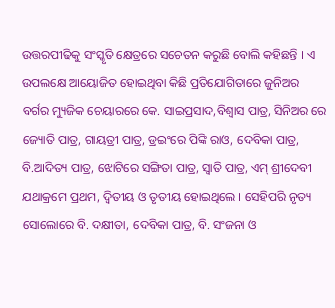ଉତ୍ତରପୀଢିକୁ ସଂସ୍କୃତି କ୍ଷେତ୍ରରେ ସଚେତନ କରୁଛି ବୋଲି କହିଛନ୍ତି । ଏ ଉପଲକ୍ଷେ ଆୟୋଜିତ ହୋଇଥିବା କିଛି ପ୍ରତିଯୋଗିତାରେ ଜୁନିଅର ବର୍ଗର ମ୍ୟୁଜିକ ଚେୟାରରେ କେ. ସାଇପ୍ରସାଦ,ବିଶ୍ୱାସ ପାତ୍ର, ସିନିଅର ରେ ଜ୍ୟୋତି ପାତ୍ର, ଗାୟତ୍ରୀ ପାତ୍ର, ଡ୍ରଇଂରେ ପିଙ୍କି ରାଓ, ଦେବିକା ପାତ୍ର, ବି.ଆଦିତ୍ୟ ପାତ୍ର, ଝୋଟିରେ ସଙ୍ଗିତା ପାତ୍ର, ସ୍ୱାତି ପାତ୍ର, ଏମ୍ ଶ୍ରୀଦେବୀ ଯଥାକ୍ରମେ ପ୍ରଥମ, ଦ୍ୱିତୀୟ ଓ ତୃତୀୟ ହୋଇଥିଲେ । ସେହିପରି ନୃତ୍ୟ ସୋଲୋରେ ବି. ଦକ୍ଷୀତା, ଦେବିକା ପାତ୍ର, ବି. ସଂଜନା ଓ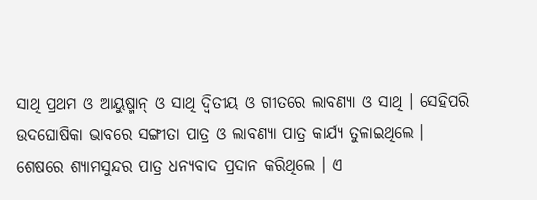ସାଥି ପ୍ରଥମ ଓ ଆୟୁଷ୍ମାନ୍ ଓ ସାଥି ଦ୍ୱିତୀୟ ଓ ଗୀତରେ ଲାବଣ୍ୟା ଓ ସାଥି । ସେହିପରି ଉଦଘୋଷିକା ଭାବରେ ସଙ୍ଗୀତା ପାତ୍ର ଓ ଲାବଣ୍ୟା ପାତ୍ର କାର୍ଯ୍ୟ ତୁଳାଇଥିଲେ । ଶେଷରେ ଶ୍ୟାମସୁନ୍ଦର ପାତ୍ର ଧନ୍ୟବାଦ ପ୍ରଦାନ କରିଥିଲେ । ଏ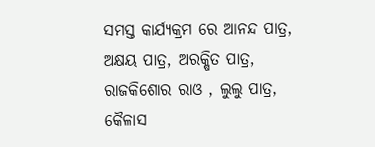ସମସ୍ତ କାର୍ଯ୍ୟକ୍ରମ ରେ ଆନନ୍ଦ ପାତ୍ର, ଅକ୍ଷୟ ପାତ୍ର, ଅରକ୍ଷିତ ପାତ୍ର, ରାଜକିଶୋର ରାଓ , ଲୁଲୁ ପାତ୍ର, କୈଳାସ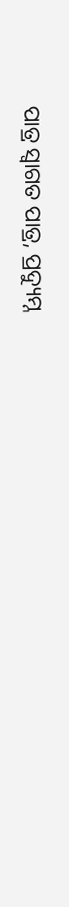ପାତ୍ର ସ୍ୱାଗତ ପାତ୍ର, ପ୍ରଦ୍ୟୁମ୍ନ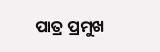ପାତ୍ର ପ୍ରମୁଖ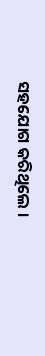ସହଯୋଗ କରିଥିଲେ ।